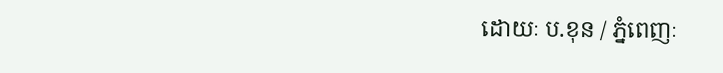ដោយៈ ប.ខុន / ភ្នំពេញៈ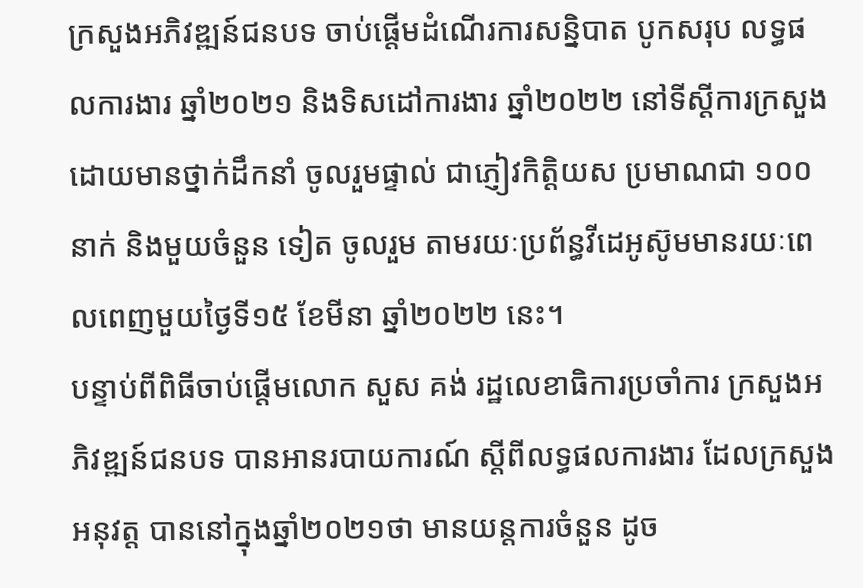ក្រសួងអភិវឌ្ឍន៍ជនបទ ចាប់ផ្តើមដំណើរការសន្និបាត បូកសរុប លទ្ធផលការងារ ឆ្នាំ២០២១ និងទិសដៅការងារ ឆ្នាំ២០២២ នៅទីស្តីការក្រសួង ដោយមានថ្នាក់ដឹកនាំ ចូលរួមផ្ទាល់ ជាភ្ញៀវកិត្តិយស ប្រមាណជា ១០០ នាក់ និងមួយចំនួន ទៀត ចូលរួម តាមរយៈប្រព័ន្ធវីដេអូស៊ូមមានរយៈពេលពេញមួយថ្ងៃទី១៥ ខែមីនា ឆ្នាំ២០២២ នេះ។
បន្ទាប់ពីពិធីចាប់ផ្តើមលោក សួស គង់ រដ្ឋលេខាធិការប្រចាំការ ក្រសួងអភិវឌ្ឍន៍ជនបទ បានអានរបាយការណ៍ ស្តីពីលទ្ធផលការងារ ដែលក្រសួងអនុវត្ត បាននៅក្នុងឆ្នាំ២០២១ថា មានយន្តការចំនួន ដូច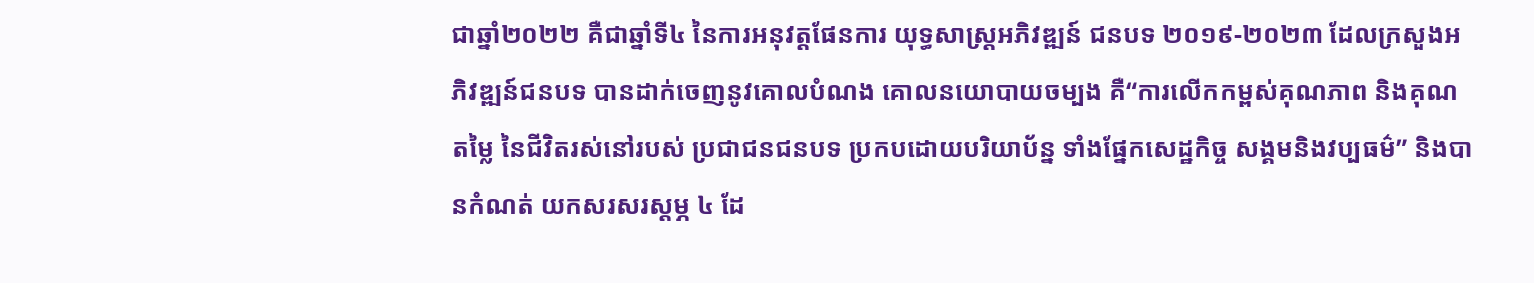ជាឆ្នាំ២០២២ គឺជាឆ្នាំទី៤ នៃការអនុវត្តផែនការ យុទ្ធសាស្ត្រអភិវឌ្ឍន៍ ជនបទ ២០១៩-២០២៣ ដែលក្រសួងអភិវឌ្ឍន៍ជនបទ បានដាក់ចេញនូវគោលបំណង គោលនយោបាយចម្បង គឺ“ការលើកកម្ពស់គុណភាព និងគុណតម្លៃ នៃជីវិតរស់នៅរបស់ ប្រជាជនជនបទ ប្រកបដោយបរិយាប័ន្ន ទាំងផ្នែកសេដ្ឋកិច្ច សង្គមនិងវប្បធម៌” និងបានកំណត់ យកសរសរស្តម្ភ ៤ ដែ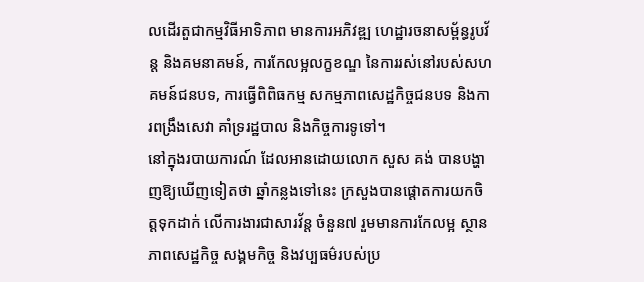លដើរតួជាកម្មវិធីអាទិភាព មានការអភិវឌ្ឍ ហេដ្ឋារចនាសម្ព័ន្ធរូបវ័ន្ត និងគមនាគមន៍, ការកែលម្អលក្ខខណ្ឌ នៃការរស់នៅរបស់សហគមន៍ជនបទ, ការធ្វើពិពិធកម្ម សកម្មភាពសេដ្ឋកិច្ចជនបទ និងការពង្រឹងសេវា គាំទ្ររដ្ឋបាល និងកិច្ចការទូទៅ។
នៅក្នុងរបាយការណ៍ ដែលអានដោយលោក សួស គង់ បានបង្ហាញឱ្យឃើញទៀតថា ឆ្នាំកន្លងទៅនេះ ក្រសួងបានផ្តោតការយកចិត្តទុកដាក់ លើការងារជាសារវ័ន្ត ចំនួន៧ រួមមានការកែលម្អ ស្ថានភាពសេដ្ឋកិច្ច សង្គមកិច្ច និងវប្បធម៌របស់ប្រ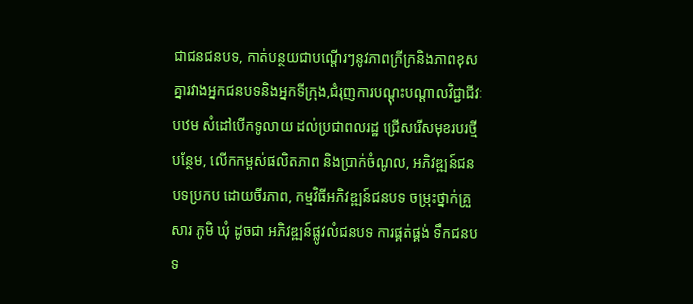ជាជនជនបទ, កាត់បន្ថយជាបណ្តើរៗនូវភាពក្រីក្រនិងភាពខុសគ្នារវាងអ្នកជនបទនិងអ្នកទីក្រុង,ជំរុញការបណ្តុះបណ្តាលវិជ្ជាជីវៈបឋម សំដៅបើកទូលាយ ដល់ប្រជាពលរដ្ឋ ជ្រើសរើសមុខរបរថ្មីបន្ថែម, លើកកម្ពស់ផលិតភាព និងប្រាក់ចំណូល, អភិវឌ្ឍន៍ជនបទប្រកប ដោយចីរភាព, កម្មវិធីអភិវឌ្ឍន៍ជនបទ ចម្រុះថ្នាក់គ្រួសារ ភូមិ ឃុំ ដូចជា អភិវឌ្ឍន៍ផ្លូវលំជនបទ ការផ្គត់ផ្គង់ ទឹកជនបទ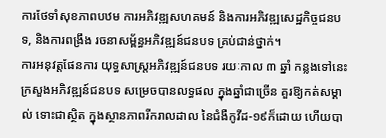ការថែទាំសុខភាពបឋម ការអភិវឌ្ឍសហគមន៍ និងការអភិវឌ្ឍសេដ្ឋកិច្ចជនបទ, និងការពង្រឹង រចនាសម្ព័ន្ធអភិវឌ្ឍន៍ជនបទ គ្រប់ជាន់ថ្នាក់។
ការអនុវត្តផែនការ យុទ្ធសាស្ត្រអភិវឌ្ឍន៍ជនបទ រយៈកាល ៣ ឆ្នាំ កន្លងទៅនេះ ក្រសួងអភិវឌ្ឍន៍ជនបទ សម្រេចបានលទ្ធផល ក្នុងឆ្នាំជាច្រើន គួរឱ្យកត់សម្គាល់ ទោះជាស្ថិត ក្នុងស្ថានភាពរីករាលដាល នៃជំងឺកូវីដ-១៩ក៏ដោយ ហើយបា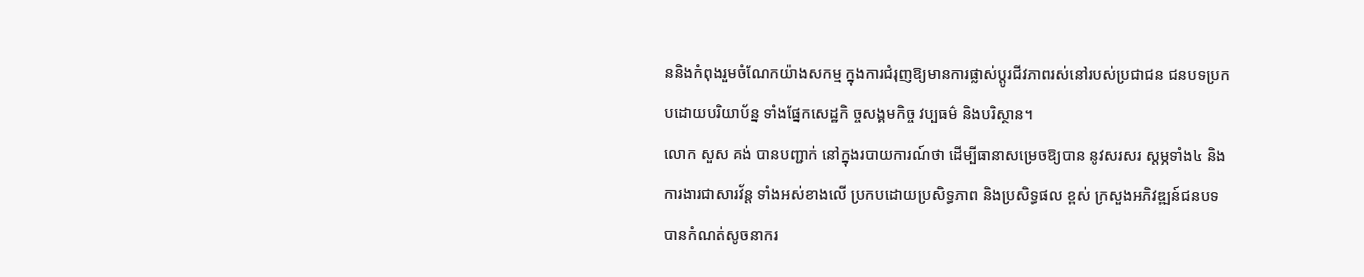ននិងកំពុងរួមចំណែកយ៉ាងសកម្ម ក្នុងការជំរុញឱ្យមានការផ្លាស់ប្តូរជីវភាពរស់នៅរបស់ប្រជាជន ជនបទប្រកបដោយបរិយាប័ន្ន ទាំងផ្នែកសេដ្ឋកិ ច្ចសង្គមកិច្ច វប្បធម៌ និងបរិស្ថាន។
លោក សួស គង់ បានបញ្ជាក់ នៅក្នុងរបាយការណ៍ថា ដើម្បីធានាសម្រេចឱ្យបាន នូវសរសរ ស្តម្ភទាំង៤ និងការងារជាសារវ័ន្ត ទាំងអស់ខាងលើ ប្រកបដោយប្រសិទ្ធភាព និងប្រសិទ្ធផល ខ្ពស់ ក្រសួងអភិវឌ្ឍន៍ជនបទ បានកំណត់សូចនាករ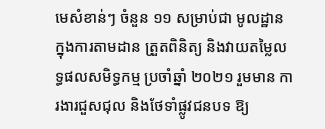មេសំខាន់ៗ ចំនួន ១១ សម្រាប់ជា មូលដ្ឋាន ក្នុងការតាមដាន ត្រួតពិនិត្យ និងវាយតម្លៃលទ្ធផលសមិទ្ធកម្ម ប្រចាំឆ្នាំ ២០២១ រួមមាន ការងារជួសជុល និងថែទាំផ្លូវជនបទ ឱ្យ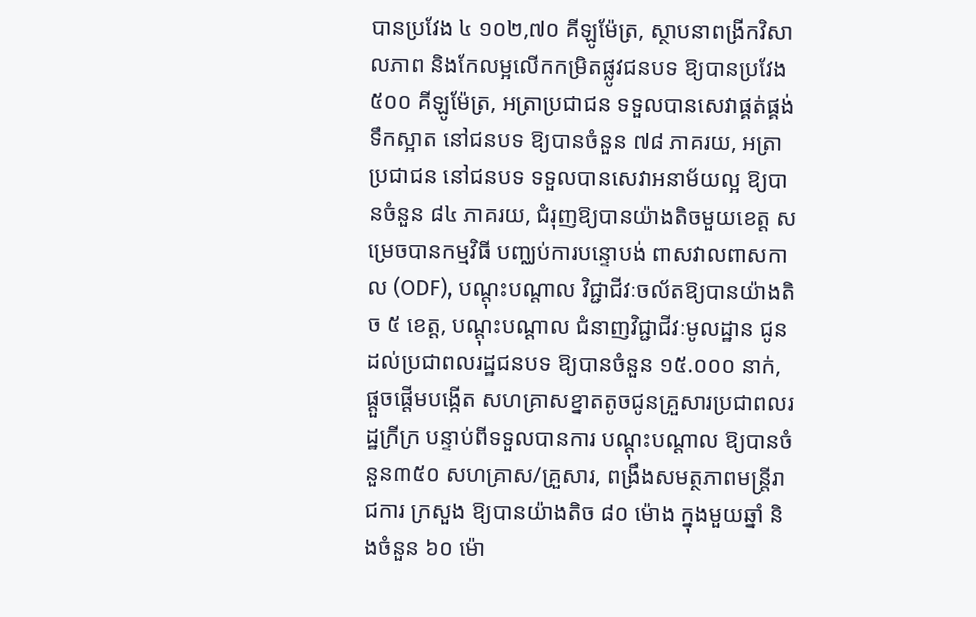បានប្រវែង ៤ ១០២,៧០ គីឡូម៉ែត្រ, ស្ថាបនាពង្រីកវិសាលភាព និងកែលម្អលើកកម្រិតផ្លូវជនបទ ឱ្យបានប្រវែង ៥០០ គីឡូម៉ែត្រ, អត្រាប្រជាជន ទទួលបានសេវាផ្គត់ផ្គង់ទឹកស្អាត នៅជនបទ ឱ្យបានចំនួន ៧៨ ភាគរយ, អត្រាប្រជាជន នៅជនបទ ទទួលបានសេវាអនាម័យល្អ ឱ្យបានចំនួន ៨៤ ភាគរយ, ជំរុញឱ្យបានយ៉ាងតិចមួយខេត្ត សម្រេចបានកម្មវិធី បញ្ឈប់ការបន្ទោបង់ ពាសវាលពាសកាល (ODF), បណ្តុះបណ្តាល វិជ្ជាជីវៈចល័តឱ្យបានយ៉ាងតិច ៥ ខេត្ត, បណ្តុះបណ្តាល ជំនាញវិជ្ជាជីវៈមូលដ្ឋាន ជូនដល់ប្រជាពលរដ្ឋជនបទ ឱ្យបានចំនួន ១៥.០០០ នាក់, ផ្តួចផ្តើមបង្កើត សហគ្រាសខ្នាតតូចជូនគ្រួសារប្រជាពលរដ្ឋក្រីក្រ បន្ទាប់ពីទទួលបានការ បណ្តុះបណ្តាល ឱ្យបានចំនួន៣៥០ សហគ្រាស/គ្រួសារ, ពង្រឹងសមត្ថភាពមន្ត្រីរាជការ ក្រសួង ឱ្យបានយ៉ាងតិច ៨០ ម៉ោង ក្នុងមួយឆ្នាំ និងចំនួន ៦០ ម៉ោ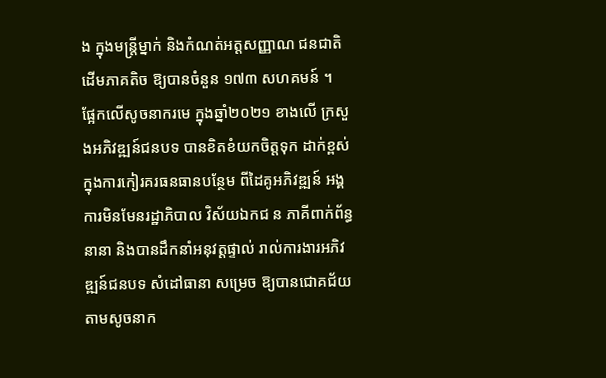ង ក្នុងមន្ត្រីម្នាក់ និងកំណត់អត្តសញ្ញាណ ជនជាតិដើមភាគតិច ឱ្យបានចំនួន ១៧៣ សហគមន៍ ។
ផ្អែកលើសូចនាករមេ ក្នុងឆ្នាំ២០២១ ខាងលើ ក្រសួងអភិវឌ្ឍន៍ជនបទ បានខិតខំយកចិត្តទុក ដាក់ខ្ពស់ ក្នុងការកៀរគរធនធានបន្ថែម ពីដៃគូអភិវឌ្ឍន៍ អង្គការមិនមែនរដ្ឋាភិបាល វិស័យឯកជ ន ភាគីពាក់ព័ន្ធនានា និងបានដឹកនាំអនុវត្តផ្ទាល់ រាល់ការងារអភិវឌ្ឍន៍ជនបទ សំដៅធានា សម្រេច ឱ្យបានជោគជ័យ តាមសូចនាក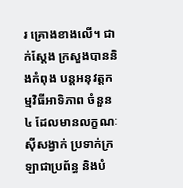រ គ្រោងខាងលើ។ ជាក់ស្តែង ក្រសួងបាននិងកំពុង បន្តអនុវត្តកម្មវិធីអាទិភាព ចំនួន៤ ដែលមានលក្ខណៈស៊ីសង្វាក់ ប្រទាក់ក្រឡាជាប្រព័ន្ធ និងបំ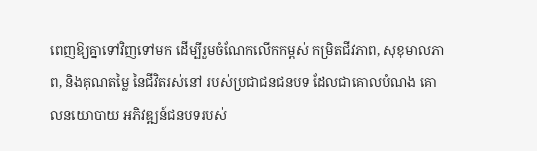ពេញឱ្យគ្នាទៅវិញទៅមក ដើម្បីរួមចំណែកលើកកម្ពស់ កម្រិតជីវភាព, សុខុមាលភាព, និងគុណតម្លៃ នៃជីវិតរស់នៅ របស់ប្រជាជនជនបទ ដែលជាគោលបំណង គោលនយោបាយ អភិវឌ្ឍន៍ជនបទរបស់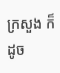ក្រសួង ក៏ដូច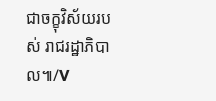ជាចក្ខុវិស័យរបស់ រាជរដ្ឋាភិបាល៕/V